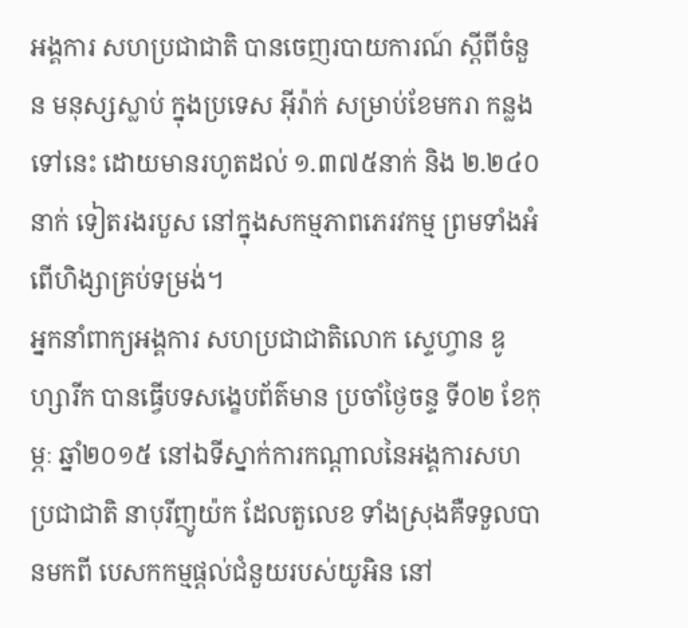អង្គការ សហប្រជាជាតិ បានចេញរបាយការណ៍ ស្តីពីចំនួន មនុស្សស្លាប់ ក្នុងប្រទេស អ៊ីរ៉ាក់ សម្រាប់ខែមករា កន្លងទៅនេះ ដោយមានរហូតដល់ ១.៣៧៥នាក់ និង ២.២៤០នាក់ ទៀតរងរបួស នៅក្នុងសកម្មភាពភេរវកម្ម ព្រមទាំងអំពើហិង្សាគ្រប់ទម្រង់។
អ្នកនាំពាក្យអង្គការ សហប្រជាជាតិលោក ស្ទេហ្វាន ឌូហ្សារីក បានធ្វើបទសង្ខេបព័ត៌មាន ប្រចាំថ្ងៃចន្ទ ទី០២ ខែកុម្ភៈ ឆ្នាំ២០១៥ នៅឯទីស្នាក់ការកណ្តាលនៃអង្គការសហប្រជាជាតិ នាបុរីញូយ៉ក ដែលតួលេខ ទាំងស្រុងគឺទទួលបានមកពី បេសកកម្មផ្តល់ជំនួយរបស់យូអិន នៅ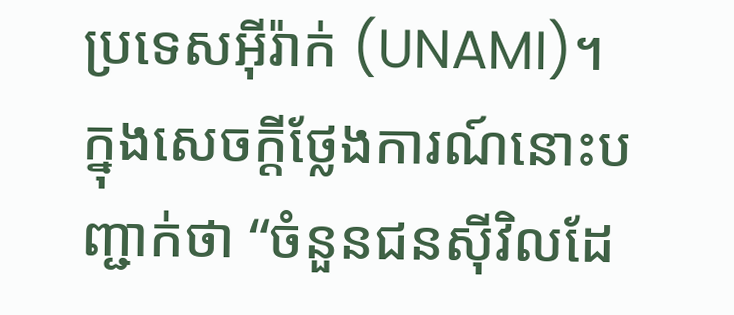ប្រទេសអ៊ីរ៉ាក់ (UNAMI)។
ក្នុងសេចក្តីថ្លែងការណ៍នោះបញ្ជាក់ថា “ចំនួនជនស៊ីវិលដែ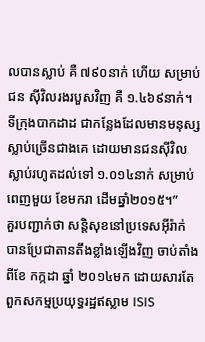លបានស្លាប់ គឺ ៧៩០នាក់ ហើយ សម្រាប់ជន ស៊ីវិលរងរបួសវិញ គឺ ១.៤៦៩នាក់។ ទីក្រុងបាកដាដ ជាកន្លែងដែលមានមនុស្ស ស្លាប់ច្រើនជាងគេ ដោយមានជនស៊ីវិលស្លាប់រហូតដល់ទៅ ១.០១៤នាក់ សម្រាប់ពេញមួយ ខែមករា ដើមឆ្នាំ២០១៥។”
គួរបញ្ជាក់ថា សន្តិសុខនៅប្រទេសអ៊ីរ៉ាក់ បានប្រែជាតានតឹងខ្លាំងឡើងវិញ ចាប់តាំងពីខែ កក្កដា ឆ្នាំ ២០១៤មក ដោយសារតែពួកសកម្មប្រយុទ្ធរដ្ឋឥស្លាម ISIS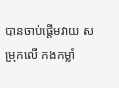បានចាប់ផ្តើមវាយ សម្រុកលើ កងកម្លាំ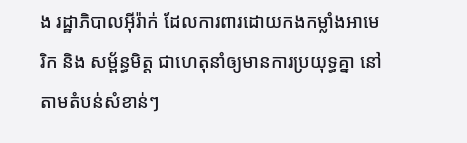ង រដ្ឋាភិបាលអ៊ីរ៉ាក់ ដែលការពារដោយកងកម្លាំងអាមេរិក និង សម្ព័ន្ធមិត្ត ជាហេតុនាំឲ្យមានការប្រយុទ្ធគ្នា នៅតាមតំបន់សំខាន់ៗ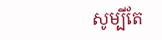សូម្បីតែ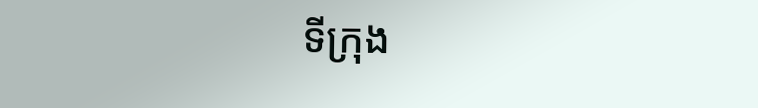ទីក្រុង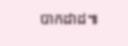បាកដាដ៕